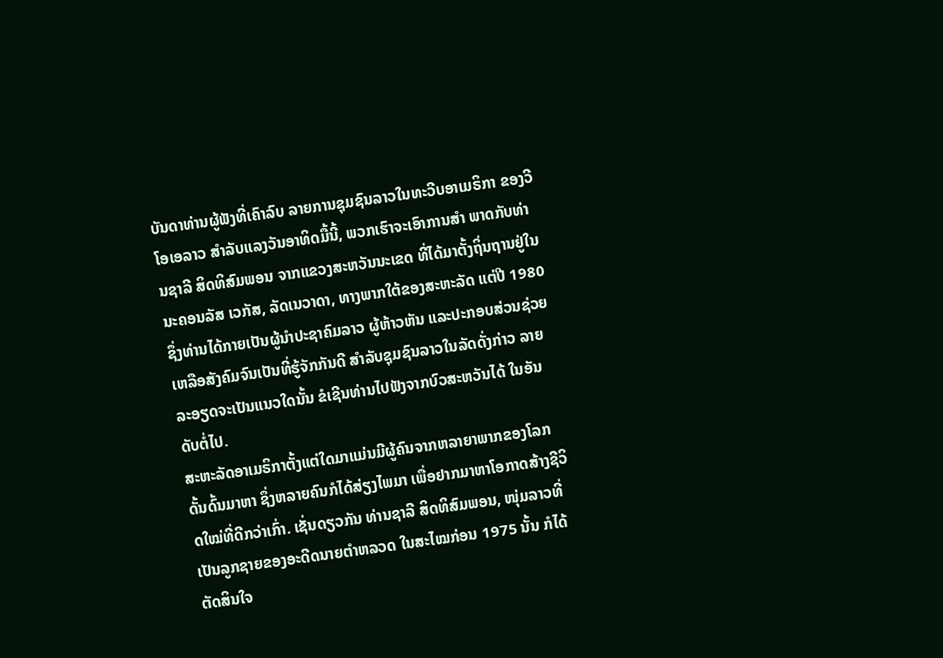ບັນດາທ່ານຜູ້ຟັງທີ່ເຄົາລົບ ລາຍການຊຸມຊົນລາວໃນທະວີບອາເມຣິກາ ຂອງວີໂອເອລາວ ສຳລັບແລງວັນອາທິດມື້ນີ້, ພວກເຮົາຈະເອົາການສຳ ພາດກັບທ່ານຊາລີ ສິດທິສົມພອນ ຈາກແຂວງສະຫວັນນະເຂດ ທີ່ໄດ້ມາຕັ້ງຖິ່ນຖານຢູ່ໃນນະຄອນລັສ ເວກັສ, ລັດເນວາດາ, ທາງພາກໃຕ້ຂອງສະຫະລັດ ແຕ່ປີ 1980 ຊຶ່ງທ່ານໄດ້ກາຍເປັນຜູ້ນຳປະຊາຄົມລາວ ຜູ້ຫ້າວຫັນ ແລະປະກອບສ່ວນຊ່ວຍເຫລືອສັງຄົມຈົນເປັນທີ່ຮູ້ຈັກກັນດີ ສຳລັບຊຸມຊົນລາວໃນລັດດັ່ງກ່າວ ລາຍລະອຽດຈະເປັນແນວໃດນັ້ນ ຂໍເຊີນທ່ານໄປຟັງຈາກບົວສະຫວັນໄດ້ ໃນອັນດັບຕໍ່ໄປ.
ສະຫະລັດອາເມຣິກາຕັ້ງແຕ່ໃດມາແມ່ນມີຜູ້ຄົນຈາກຫລາຍາພາກຂອງໂລກ ດັ້ນດົ້ນມາຫາ ຊຶ່ງຫລາຍຄົນກໍໄດ້ສ່ຽງໄພມາ ເພື່ອຢາກມາຫາໂອກາດສ້າງຊີວິດໃໝ່ທີ່ດີກວ່າເກົ່າ. ເຊັ່ນດຽວກັນ ທ່ານຊາລີ ສິດທິສົມພອນ, ໜຸ່ມລາວທີ່ເປັນລູກຊາຍຂອງອະດີດນາຍຕຳຫລວດ ໃນສະໄໝກ່ອນ 1975 ນັ້ນ ກໍໄດ້ຕັດສິນໃຈ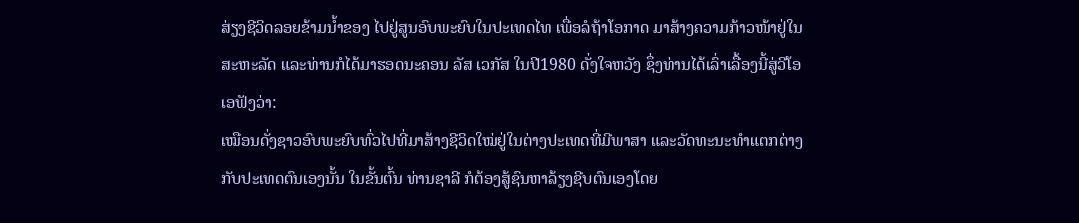ສ່ຽງຊີວິດລອຍຂ້າມນ້ຳຂອງ ໄປຢູ່ສູນອົບພະຍົບໃນປະເທດໄທ ເພື່ອລໍຖ້າໂອກາດ ມາສ້າງຄວາມກ້າວໜ້າຢູ່ໃນສະຫະລັດ ແລະທ່ານກໍໄດ້ມາຮອດນະຄອນ ລັສ ເວກັສ ໃນປີ1980 ດັ່ງໃຈຫວັງ ຊຶ່ງທ່ານໄດ້ເລົ່າເລື້ອງນີ້ສູ່ວີໂອເອຟັງວ່າ:
ເໝືອນດັ່ງຊາວອົບພະຍົບທົ່ວໄປທີ່ມາສ້າງຊີວິດໃໝ່ຢູ່ໃນຕ່າງປະເທດທີ່ມີພາສາ ແລະວັດທະນະທຳແຕກຕ່າງກັບປະເທດຕົນເອງນັ້ນ ໃນຂັ້ນຕົ້ນ ທ່ານຊາລີ ກໍຕ້ອງສູ້ຊົນຫາລ້ຽງຊີບຕົນເອງໂດຍ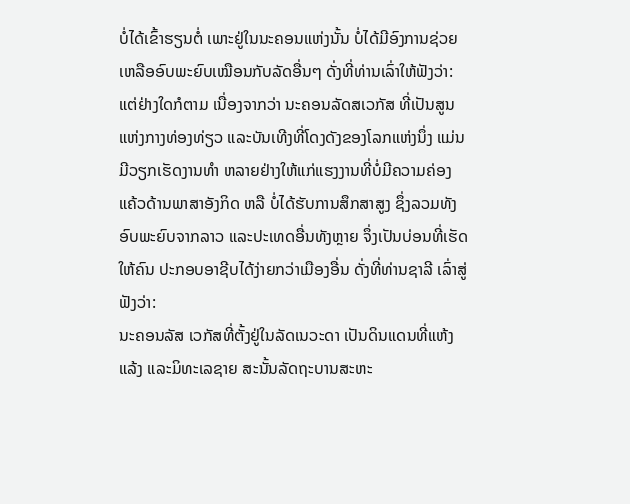ບໍ່ໄດ້ເຂົ້າຮຽນຕໍ່ ເພາະຢູ່ໃນນະຄອນແຫ່ງນັ້ນ ບໍ່ໄດ້ມີອົງການຊ່ວຍເຫລືອອົບພະຍົບເໝືອນກັບລັດອື່ນໆ ດັ່ງທີ່ທ່ານເລົ່າໃຫ້ຟັງວ່າ:
ແຕ່ຢ່າງໃດກໍຕາມ ເນື່ອງຈາກວ່າ ນະຄອນລັດສເວກັສ ທີ່ເປັນສູນແຫ່ງກາງທ່ອງທ່ຽວ ແລະບັນເທີງທີ່ໂດງດັງຂອງໂລກແຫ່ງນຶ່ງ ແມ່ນມີວຽກເຮັດງານທຳ ຫລາຍຢ່າງໃຫ້ແກ່ແຮງງານທີ່ບໍ່ມີຄວາມຄ່ອງແຄ້ວດ້ານພາສາອັງກິດ ຫລື ບໍ່ໄດ້ຮັບການສຶກສາສູງ ຊຶ່ງລວມທັງອົບພະຍົບຈາກລາວ ແລະປະເທດອື່ນທັງຫຼາຍ ຈຶ່ງເປັນບ່ອນທີ່ເຮັດໃຫ້ຄົນ ປະກອບອາຊີບໄດ້ງ່າຍກວ່າເມືອງອື່ນ ດັ່ງທີ່ທ່ານຊາລີ ເລົ່າສູ່ຟັງວ່າ:
ນະຄອນລັສ ເວກັສທີ່ຕັ້ງຢູ່ໃນລັດເນວະດາ ເປັນດິນແດນທີ່ແຫ້ງແລ້ງ ແລະມິທະເລຊາຍ ສະນັ້ນລັດຖະບານສະຫະ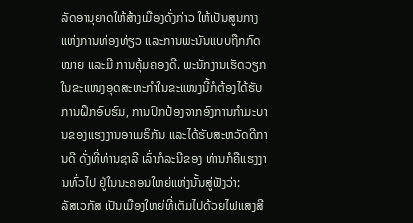ລັດອານຸຍາດໃຫ້ສ້າງເມືອງດັ່ງກ່າວ ໃຫ້ເປັນສູນກາງແຫ່ງການທ່ອງທ່ຽວ ແລະການພະນັນແບບຖືກກົດໝາຍ ແລະມີ ການຄຸ້ມຄອງດີ. ພະນັກງານເຮັດວຽກໃນຂະແໜງອຸດສະຫະກຳໃນຂະແໜງນີ້ກໍຕ້ອງໄດ້ຮັບການຝຶກອົບຮົມ, ການປົກປ້ອງຈາກອົງການກຳມະບານຂອງແຮງງານອາເມຣິກັນ ແລະໄດ້ຮັບສະຫວັດດີການດີ ດັ່ງທີ່ທ່ານຊາລີ ເລົ່າກໍລະນີຂອງ ທ່ານກໍຄືແຮງງານທົ່ວໄປ ຢູ່ໃນນະຄອນໃຫຍ່ແຫ່ງນັ້ນສູ່ຟັງວ່າ:
ລັສເວກັສ ເປັນເມືອງໃຫຍ່ທີ່ເຕັມໄປດ້ວຍໄຟແສງສີ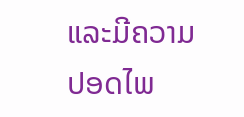ແລະມີຄວາມປອດໄພ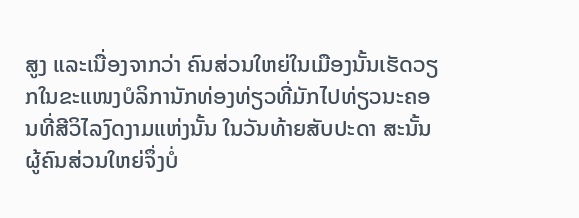ສູງ ແລະເນື່ອງຈາກວ່າ ຄົນສ່ວນໃຫຍ່ໃນເມືອງນັ້ນເຮັດວຽກໃນຂະແໜງບໍລິການັກທ່ອງທ່ຽວທີ່ມັກໄປທ່ຽວນະຄອນທີ່ສີວິໄລງົດງາມແຫ່ງນັ້ນ ໃນວັນທ້າຍສັບປະດາ ສະນັ້ນຜູ້ຄົນສ່ວນໃຫຍ່ຈຶ່ງບໍ່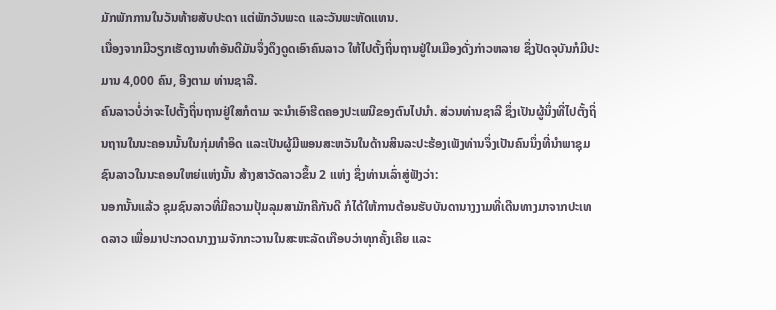ມັກພັກການໃນວັນທ້າຍສັບປະດາ ແຕ່ພັກວັນພະດ ແລະວັນພະຫັດແທນ.
ເນື່ອງຈາກມີວຽກເຮັດງານທຳອັນດີມັນຈຶ່ງດຶງດູດເອົາຄົນລາວ ໃຫ້ໄປຕັ້ງຖິ່ນຖານຢູ່ໃນເມືອງດັ່ງກ່າວຫລາຍ ຊຶ່ງປັດຈຸບັນກໍມີປະມານ 4,000 ຄົນ, ອີງຕາມ ທ່ານຊາລີ.
ຄົນລາວບໍ່ວ່າຈະໄປຕັ້ງຖິ່ນຖານຢູ່ໃສກໍຕາມ ຈະນຳເອົາຮີດຄອງປະເພນີຂອງຕົນໄປນຳ. ສ່ວນທ່ານຊາລີ ຊຶ່ງເປັນຜູ້ນຶ່ງທີ່ໄປຕັ້ງຖິ່ນຖານໃນນະຄອນນັ້ນໃນກຸ່ມທຳອິດ ແລະເປັນຜູ້ມີພອນສະຫວັນໃນດ້ານສິນລະປະຮ້ອງເພັງທ່ານຈຶ່ງເປັນຄົນນຶ່ງທີ່ນຳພາຊຸມຊົນລາວໃນນະຄອນໃຫຍ່ແຫ່ງນັ້ນ ສ້າງສາວັດລາວຂຶ້ນ 2 ແຫ່ງ ຊຶ່ງທ່ານເລົ່າສູ່ຟັງວ່າ:
ນອກນັ້ນແລ້ວ ຊຸມຊົນລາວທີ່ມີຄວາມປຸ້ມລຸມສາມັກຄີກັນດີ ກໍໄດ້ໃຫ້ການຕ້ອນຮັບບັນດານາງງາມທີ່ເດີນທາງມາຈາກປະເທດລາວ ເພື່ອມາປະກວດນາງງາມຈັກກະວານໃນສະຫະລັດເກືອບວ່າທຸກຄັ້ງເຄີຍ ແລະ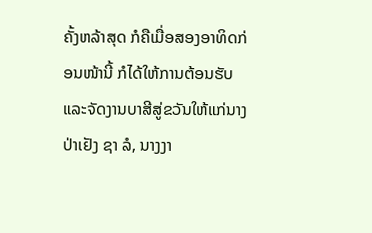ຄັ້ງຫລ້າສຸດ ກໍຄືເມື່ອສອງອາທິດກ່ອນໜ້ານີ້ ກໍໄດ້ໃຫ້ການຕ້ອນຮັບ ແລະຈັດງານບາສີສູ່ຂວັນໃຫ້ແກ່ນາງປ່າເຢັງ ຊາ ລໍ, ນາງງາ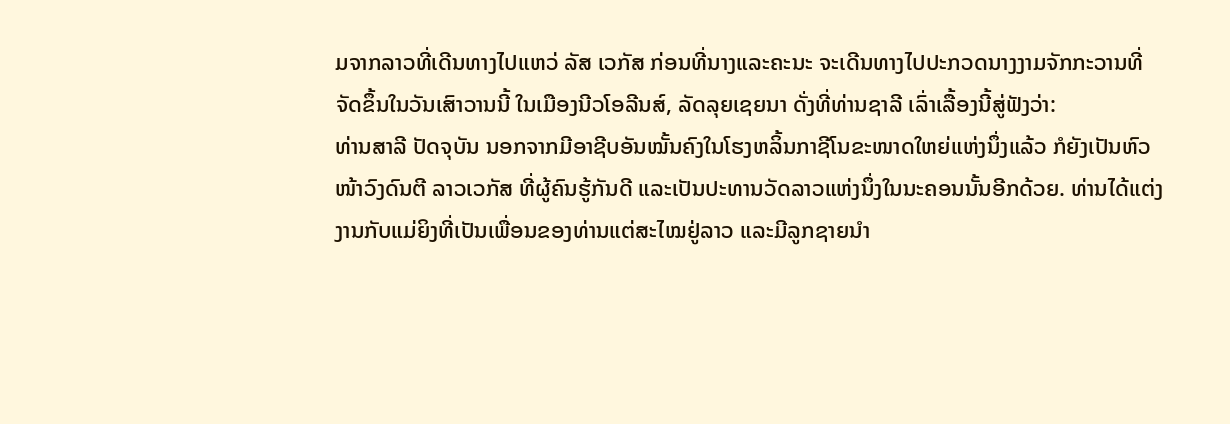ມຈາກລາວທີ່ເດີນທາງໄປແຫວ່ ລັສ ເວກັສ ກ່ອນທີ່ນາງແລະຄະນະ ຈະເດີນທາງໄປປະກວດນາງງາມຈັກກະວານທີ່ຈັດຂຶ້ນໃນວັນເສົາວານນີ້ ໃນເມືອງນີວໂອລີນສ໌, ລັດລຸຍເຊຍນາ ດັ່ງທີ່ທ່ານຊາລີ ເລົ່າເລື້ອງນີ້ສູ່ຟັງວ່າ:
ທ່ານສາລີ ປັດຈຸບັນ ນອກຈາກມີອາຊີບອັນໝັ້ນຄົງໃນໂຮງຫລິ້ນກາຊີໂນຂະໜາດໃຫຍ່ແຫ່ງນຶ່ງແລ້ວ ກໍຍັງເປັນຫົວໜ້າວົງດົນຕີ ລາວເວກັສ ທີ່ຜູ້ຄົນຮູ້ກັນດີ ແລະເປັນປະທານວັດລາວແຫ່ງນຶ່ງໃນນະຄອນນັ້ນອີກດ້ວຍ. ທ່ານໄດ້ແຕ່ງງານກັບແມ່ຍິງທີ່ເປັນເພື່ອນຂອງທ່ານແຕ່ສະໄໝຢູ່ລາວ ແລະມີລູກຊາຍນຳ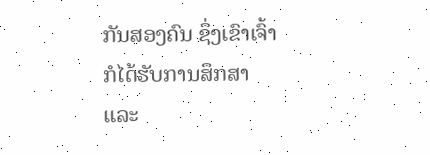ກັນສອງຄົນ ຊຶ່ງເຂົາເຈົ້າກໍໄດ້ຮັບການສຶກສາ ແລະ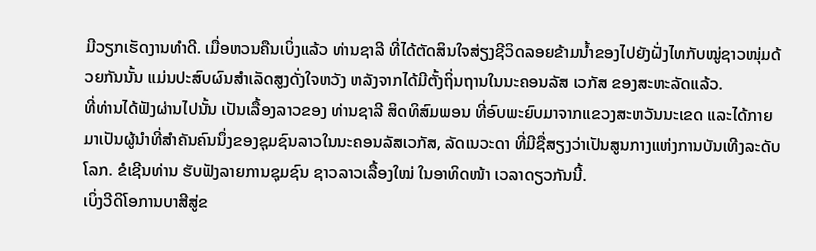ມີວຽກເຮັດງານທຳດີ. ເມື່ອຫວນຄືນເບິ່ງແລ້ວ ທ່ານຊາລີ ທີ່ໄດ້ຕັດສິນໃຈສ່ຽງຊີວິດລອຍຂ້າມນ້ຳຂອງໄປຍັງຝັ່ງໄທກັບໝູ່ຊາວໜຸ່ມດ້ວຍກັນນັ້ນ ແມ່ນປະສົບຜົນສຳເລັດສູງດັ່ງໃຈຫວັງ ຫລັງຈາກໄດ້ມີຕັ້ງຖິ່ນຖານໃນນະຄອນລັສ ເວກັສ ຂອງສະຫະລັດແລ້ວ.
ທີ່ທ່ານໄດ້ຟັງຜ່ານໄປນັ້ນ ເປັນເລື້ອງລາວຂອງ ທ່ານຊາລີ ສິດທິສົມພອນ ທີ່ອົບພະຍົບມາຈາກແຂວງສະຫວັນນະເຂດ ແລະໄດ້ກາຍມາເປັນຜູ້ນຳທີ່ສຳຄັນຄົນນຶ່ງຂອງຊຸມຊົນລາວໃນນະຄອນລັສເວກັສ, ລັດເນວະດາ ທີ່ມີຊື່ສຽງວ່າເປັນສູນກາງແຫ່ງການບັນເທີງລະດັບໂລກ. ຂໍເຊີນທ່ານ ຮັບຟັງລາຍການຊຸມຊົນ ຊາວລາວເລື້ອງໃໝ່ ໃນອາທິດໜ້າ ເວລາດຽວກັນນີ້.
ເບິ່ງວີດິໂອການບາສີສູ່ຂ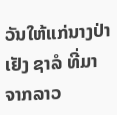ວັນໃຫ້ແກ່ນາງປ່າເຢັງ ຊາລໍ ທີ່ມາຈາກລາວ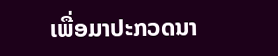ເພື່ອມາປະກວດນາ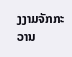ງງາມຈັກກະວານ